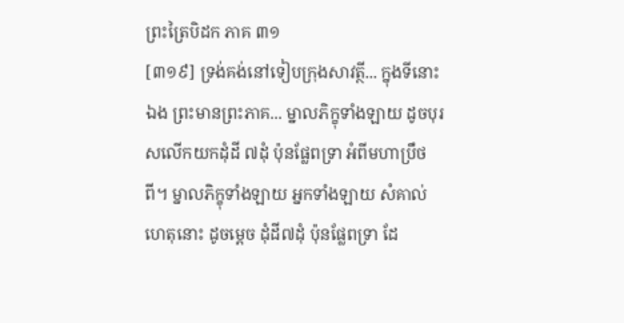ព្រះត្រៃបិដក ភាគ ៣១
[៣១៩] ទ្រង់គង់នៅទៀបក្រុងសាវត្ថី... ក្នុងទីនោះឯង ព្រះមានព្រះភាគ... ម្នាលភិក្ខុទាំងឡាយ ដូចបុរសលើកយកដុំដី ៧ដុំ ប៉ុនផ្លែពទ្រា អំពីមហាប្រឹថពី។ ម្នាលភិក្ខុទាំងឡាយ អ្នកទាំងឡាយ សំគាល់ហេតុនោះ ដូចម្តេច ដុំដី៧ដុំ ប៉ុនផ្លែពទ្រា ដែ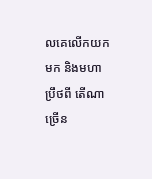លគេលើកយកមក និងមហាប្រឹថពី តើណាច្រើន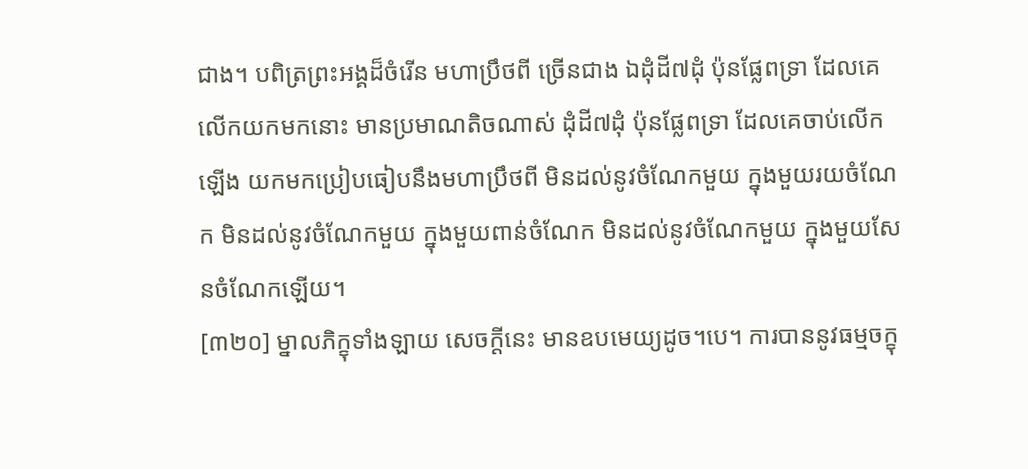ជាង។ បពិត្រព្រះអង្គដ៏ចំរើន មហាប្រឹថពី ច្រើនជាង ឯដុំដី៧ដុំ ប៉ុនផ្លែពទ្រា ដែលគេលើកយកមកនោះ មានប្រមាណតិចណាស់ ដុំដី៧ដុំ ប៉ុនផ្លែពទ្រា ដែលគេចាប់លើកឡើង យកមកប្រៀបធៀបនឹងមហាប្រឹថពី មិនដល់នូវចំណែកមួយ ក្នុងមួយរយចំណែក មិនដល់នូវចំណែកមួយ ក្នុងមួយពាន់ចំណែក មិនដល់នូវចំណែកមួយ ក្នុងមួយសែនចំណែកឡើយ។
[៣២០] ម្នាលភិក្ខុទាំងឡាយ សេចក្តីនេះ មានឧបមេយ្យដូច។បេ។ ការបាននូវធម្មចក្ខុ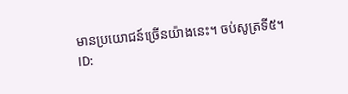មានប្រយោជន៍ច្រើនយ៉ាងនេះ។ ចប់សូត្រទី៥។
ID: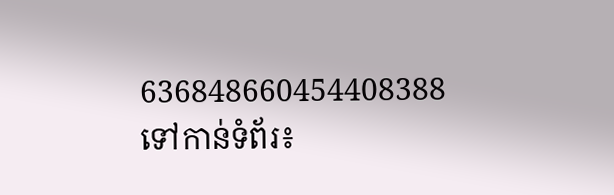636848660454408388
ទៅកាន់ទំព័រ៖